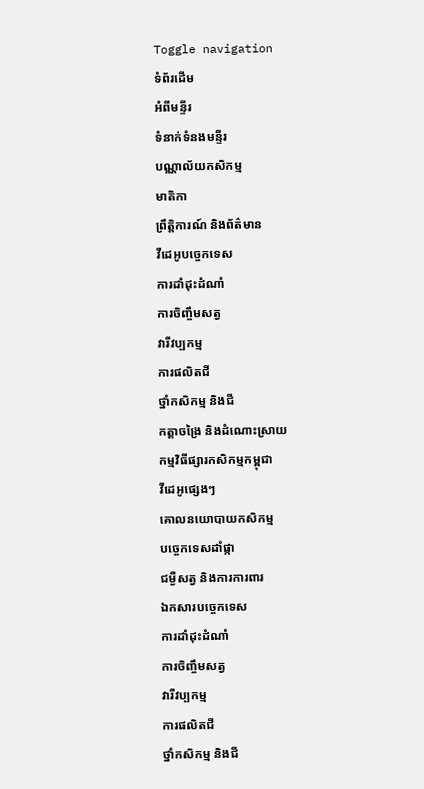Toggle navigation
ទំព័រដើម
អំពីមន្ទីរ
ទំនាក់ទំនងមន្ទីរ
បណ្ណាល័យកសិកម្ម
មាតិកា
ព្រឹត្តិការណ៍ និងព័ត៌មាន
វីដេអូបច្ចេកទេស
ការដាំដុះដំណាំ
ការចិញ្ចឹមសត្វ
វារីវប្បកម្ម
ការផលិតជី
ថ្នាំកសិកម្ម និងជី
កត្តាចង្រៃ និងដំណោះស្រាយ
កម្មវិធីផ្សារកសិកម្មកម្ពុជា
វីដេអូផ្សេងៗ
គោលនយោបាយកសិកម្ម
បច្ចេកទេសដាំផ្កា
ជម្ងឺសត្វ និងការការពារ
ឯកសារបច្ចេកទេស
ការដាំដុះដំណាំ
ការចិញ្ចឹមសត្វ
វារីវប្បកម្ម
ការផលិតជី
ថ្នាំកសិកម្ម និងជី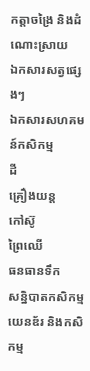កត្តាចង្រៃ និងដំណោះស្រាយ
ឯកសារសត្វផ្សេងៗ
ឯកសារសហគមន៍កសិកម្ម
ដី
គ្រឿងយន្ត
កៅស៊ូ
ព្រៃឈើ
ធនធានទឹក
សន្និបាតកសិកម្ម
យេនឌ័រ និងកសិកម្ម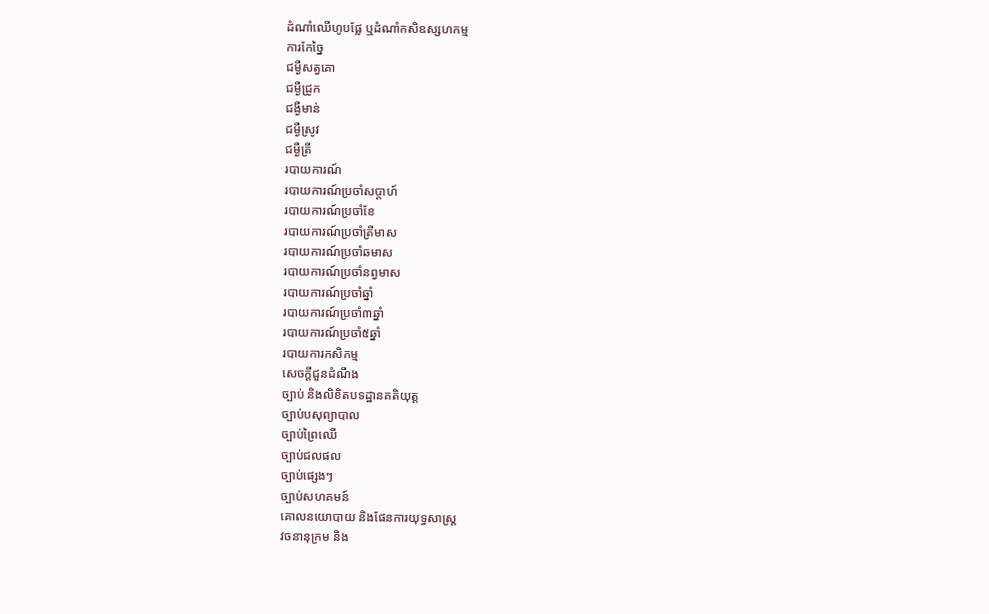ដំណាំឈើហូបផ្លែ ឬដំណាំកសិឧស្សហកម្ម
ការកែច្នៃ
ជម្ងឺសត្វគោ
ជម្ងឺជ្រូក
ជង្ងឺមាន់
ជម្ងឺស្រូវ
ជម្ងឺត្រី
របាយការណ៍
របាយការណ៍ប្រចាំសប្តាហ៍
របាយការណ៍ប្រចាំខែ
របាយការណ៍ប្រចាំត្រីមាស
របាយការណ៍ប្រចាំឆមាស
របាយការណ៍ប្រចាំនព្វមាស
របាយការណ៍ប្រចាំឆ្នាំ
របាយការណ៍ប្រចាំ៣ឆ្នាំ
របាយការណ៍ប្រចាំ៥ឆ្នាំ
របាយការកសិកម្ម
សេចក្តីជួនដំណឹង
ច្បាប់ និងលិខិតបទដ្ឋានគតិយុត្ត
ច្បាប់បសុព្យាបាល
ច្បាប់ព្រៃឈើ
ច្បាប់ជលផល
ច្បាប់ផ្សេងៗ
ច្បាប់សហគមន៍
គោលនយោបាយ និងផែនការយុទ្ធសាស្រ្ត
វចនានុក្រម និង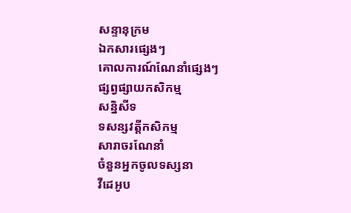សន្ទានុក្រម
ឯកសារផ្សេងៗ
គោលការណ៍ណែនាំផ្សេងៗ
ផ្សព្វផ្សាយកសិកម្ម
សន្និសីទ
ទសន្សវត្តីកសិកម្ម
សារាចរណែនាំ
ចំនួនអ្នកចូលទស្សនា
វីដេអូប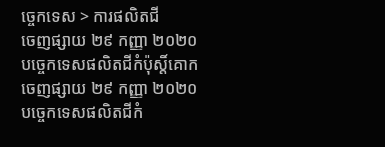ច្ចេកទេស > ការផលិតជី
ចេញផ្សាយ ២៩ កញ្ញា ២០២០
បច្ចេកទេសផលិតជីកំប៉ុស្តិ៍គោក
ចេញផ្សាយ ២៩ កញ្ញា ២០២០
បច្ចេកទេសផលិតជីកំ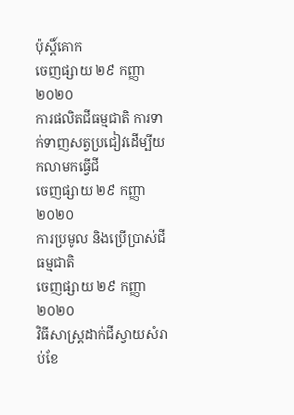ប៉ុស្តិ៍គោក
ចេញផ្សាយ ២៩ កញ្ញា ២០២០
ការផលិតជីធម្មជាតិ ការទាក់ទាញសត្វប្រជៀវដើម្បីយកលាមកធ្វើជី
ចេញផ្សាយ ២៩ កញ្ញា ២០២០
ការប្រមូល និងប្រើប្រាស់ជីធម្មជាតិ
ចេញផ្សាយ ២៩ កញ្ញា ២០២០
វិធីសាស្រ្តដាក់ជីស្វាយសំរាប់ខែ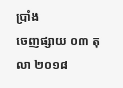ប្រាំង
ចេញផ្សាយ ០៣ តុលា ២០១៨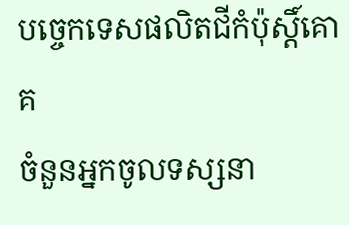បច្ចេកទេសផលិតជីកំប៉ុស្តិ៍គោគ
ចំនួនអ្នកចូលទស្សនា